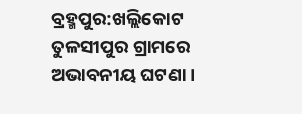ବ୍ରହ୍ମପୁର:ଖଲ୍ଲିକୋଟ ତୁଳସୀପୁର ଗ୍ରାମରେ ଅଭାବନୀୟ ଘଟଣା ।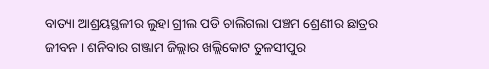ବାତ୍ୟା ଆଶ୍ରୟସ୍ଥଳୀର ଲୁହା ଗ୍ରୀଲ ପଡି ଚାଲିଗଲା ପଞ୍ଚମ ଶ୍ରେଣୀର ଛାତ୍ରର ଜୀବନ । ଶନିବାର ଗଞ୍ଜାମ ଜିଲ୍ଲାର ଖଲ୍ଲିକୋଟ ତୁଳସୀପୁର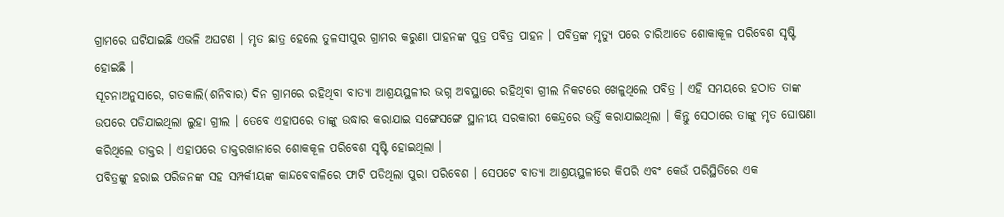ଗ୍ରାମରେ ଘଟିଯାଇଛି ଏଭଳି ଅଘଟଣ । ମୃତ ଛାତ୍ର ହେଲେ ତୁଳସୀପୁର ଗ୍ରାମର କରୁଣା ପାହନଙ୍କ ପୁତ୍ର ପବିତ୍ର ପାହନ । ପବିତ୍ରଙ୍କ ମୃତ୍ୟୁ ପରେ ଚାରିଆଡେ ଶୋକାକୂଳ ପରିବେଶ ସୃଷ୍ଟି ହୋଇଛି ।
ସୂଚନାଅନୁସାରେ, ଗତକାଲି(ଶନିବାର) ଦିନ ଗ୍ରାମରେ ରହିଥିବା ବାତ୍ୟା ଆଶ୍ରୟସ୍ଥଳୀର ଭଗ୍ନ ଅବସ୍ଥାରେ ରହିଥିବା ଗ୍ରୀଲ ନିକଟରେ ଖେଳୁଥିଲେ ପବିତ୍ର । ଏହି ସମୟରେ ହଠାତ ତାଙ୍କ ଉପରେ ପଡିଯାଇଥିଲା ଲୁହା ଗ୍ରୀଲ । ତେବେ ଏହାପରେ ତାଙ୍କୁ ଉଦ୍ଧାର କରାଯାଇ ସଙ୍ଗେସଙ୍ଗେ ସ୍ଥାନୀୟ ସରକାରୀ କେନ୍ଦ୍ରରେ ଭର୍ତ୍ତି କରାଯାଇଥିଲା । କିନ୍ତୁ ସେଠାରେ ତାଙ୍କୁ ମୃତ ଘୋଷଣା କରିଥିଲେ ଡାକ୍ତର । ଏହାପରେ ଡାକ୍ତରଖାନାରେ ଶୋକକୂଳ ପରିବେଶ ସୃଷ୍ଟି ହୋଇଥିଲା ।
ପବିତ୍ରଙ୍କୁ ହରାଇ ପରିଜନଙ୍କ ସହ ସମ୍ପର୍କୀୟଙ୍କ କାନ୍ଦବେବାଳିରେ ଫାଟି ପଡିଥିଲା ପୁରା ପରିବେଶ । ସେପଟେ ବାତ୍ୟା ଆଶ୍ରୟସ୍ଥଳୀରେ କିପରି ଏବଂ କେଉଁ ପରିସ୍ଥିତିରେ ଏକ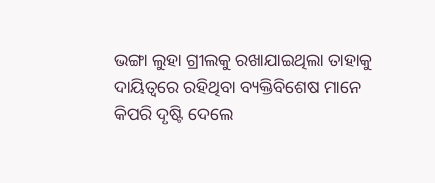ଭଙ୍ଗା ଲୁହା ଗ୍ରୀଲକୁ ରଖାଯାଇଥିଲା ତାହାକୁ ଦାୟିତ୍ୱରେ ରହିଥିବା ବ୍ୟକ୍ତିବିଶେଷ ମାନେ କିପରି ଦୃଷ୍ଟି ଦେଲେ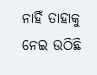ନାହିଁ ତାହାକୁ ନେଇ ଉଠିଛି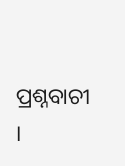ପ୍ରଶ୍ନବାଚୀ ।